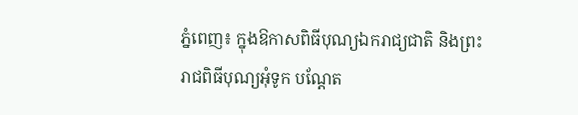ភ្នំពេញ៖ ក្នុងឱកាសពិធីបុណ្យឯករាជ្យជាតិ និងព្រះរាជពិធីបុណ្យអុំទូក បណ្តែត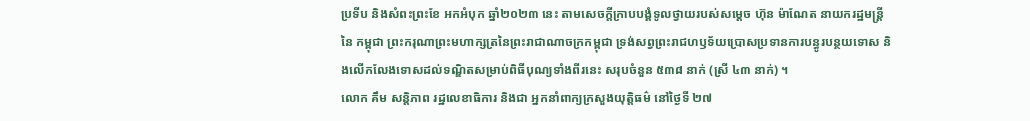ប្រទីប និងសំពះព្រះខែ អកអំបុក ឆ្នាំ២០២៣ នេះ តាមសេចក្តីក្រាបបង្គំទូលថ្វាយរបស់សម្តេច ហ៊ុន ម៉ាណែត នាយករដ្ឋមន្ត្រីនៃ កម្ពុជា ព្រះករុណាព្រះមហាក្សត្រនៃព្រះរាជាណាចក្រកម្ពុជា ទ្រង់សព្វព្រះរាជហឫទ័យប្រោសប្រទានការបន្ធូរបន្ថយទោស និងលើកលែងទោសដល់ទណ្ឌិតសម្រាប់ពិធីបុណ្យទាំងពីរនេះ សរុបចំនួន ៥៣៨ នាក់ (ស្រី ៤៣ នាក់) ។
លោក គឹម សន្តិភាព រដ្ឋលេខាធិការ និងជា អ្នកនាំពាក្យក្រសួងយុត្តិធម៌ នៅថ្ងៃទី ២៧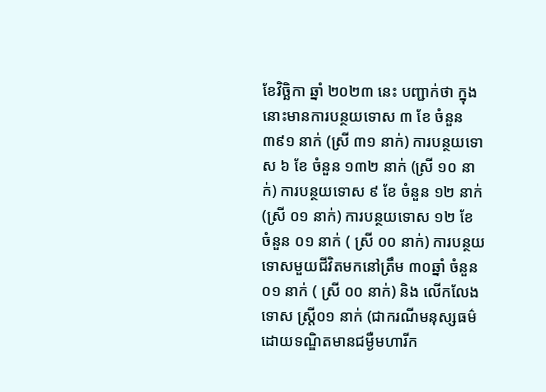ខែវិច្ឆិកា ឆ្នាំ ២០២៣ នេះ បញ្ជាក់ថា ក្នុងនោះមានការបន្ថយទោស ៣ ខែ ចំនួន ៣៩១ នាក់ (ស្រី ៣១ នាក់) ការបន្ថយទោស ៦ ខែ ចំនួន ១៣២ នាក់ (ស្រី ១០ នាក់) ការបន្ថយទោស ៩ ខែ ចំនួន ១២ នាក់ (ស្រី ០១ នាក់) ការបន្ថយទោស ១២ ខែ ចំនួន ០១ នាក់ ( ស្រី ០០ នាក់) ការបន្ថយទោសមួយជីវិតមកនៅត្រឹម ៣០ឆ្នាំ ចំនួន ០១ នាក់ ( ស្រី ០០ នាក់) និង លើកលែងទោស ស្ត្រី០១ នាក់ (ជាករណីមនុស្សធម៌ ដោយទណ្ឌិតមានជម្ងឺមហារីក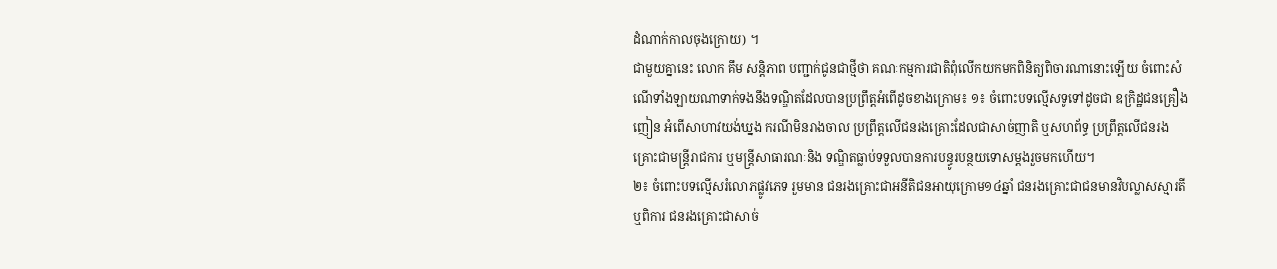ដំណាក់កាលចុងក្រោយ) ។
ជាមួយគ្នានេះ លោក គឹម សន្តិភាព បញ្ជាក់ជូនជាថ្មីថា គណៈកម្មការជាតិពុំលើកយកមកពិនិត្យពិចារណានោះឡើយ ចំពោះសំណើទាំងឡាយណាទាក់ទងនឹងទណ្ឌិតដែលបានប្រព្រឹត្តអំពើដូចខាងក្រោម៖ ១៖ ចំពោះបទល្មើសទូទៅដូចជា ឧក្រិដ្ឋជនគ្រឿងញៀន អំពើសាហាវយង់ឃ្នង ករណីមិនរាងចាល ប្រព្រឹត្តលើជនរងគ្រោះដែលជាសាច់ញាតិ ឬសហព័ទ្ធ ប្រព្រឹត្តលើជនរងគ្រោះជាមន្ត្រីរាជការ ឬមន្ត្រីសាធារណៈនិង ទណ្ឌិតធ្លាប់ទទួលបានការបន្ធូរបន្ថយទោសម្តងរួចមកហើយ។
២៖ ចំពោះបទល្មើសរំលោភផ្លូវភេទ រួមមាន ជនរងគ្រោះជាអនីតិជនអាយុក្រោម១៤ឆ្នាំ ជនរងគ្រោះជាជនមានវិបល្លាសស្មារតី ឬពិការ ជនរងគ្រោះជាសាច់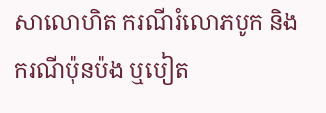សាលោហិត ករណីរំលោភបូក និង ករណីប៉ុនប៉ង ឬបៀត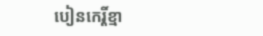បៀនកេរ្តិ៍ខ្មា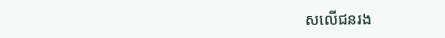សលើជនរង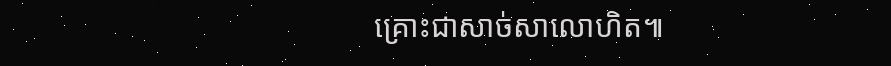គ្រោះជាសាច់សាលោហិត៕